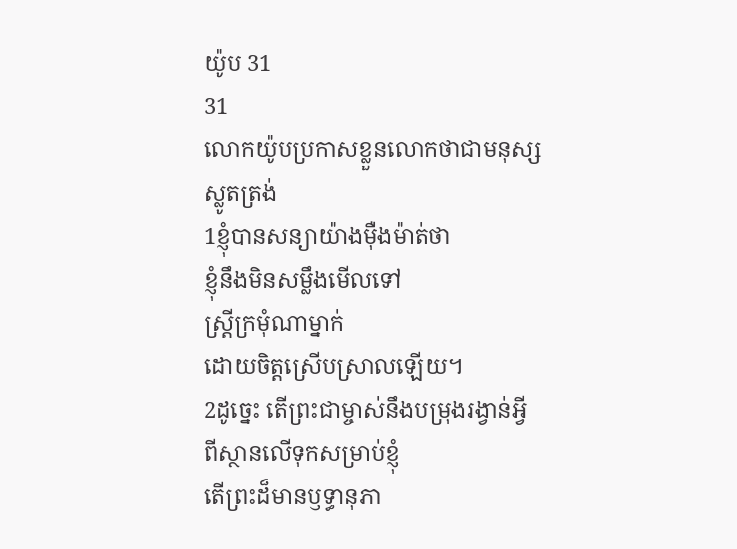យ៉ូប 31
31
លោកយ៉ូបប្រកាសខ្លួនលោកថាជាមនុស្សស្លូតត្រង់
1ខ្ញុំបានសន្យាយ៉ាងម៉ឺងម៉ាត់ថា
ខ្ញុំនឹងមិនសម្លឹងមើលទៅ
ស្ត្រីក្រមុំណាម្នាក់
ដោយចិត្តស្រើបស្រាលឡើយ។
2ដូច្នេះ តើព្រះជាម្ចាស់នឹងបម្រុងរង្វាន់អ្វី
ពីស្ថានលើទុកសម្រាប់ខ្ញុំ
តើព្រះដ៏មានឫទ្ធានុភា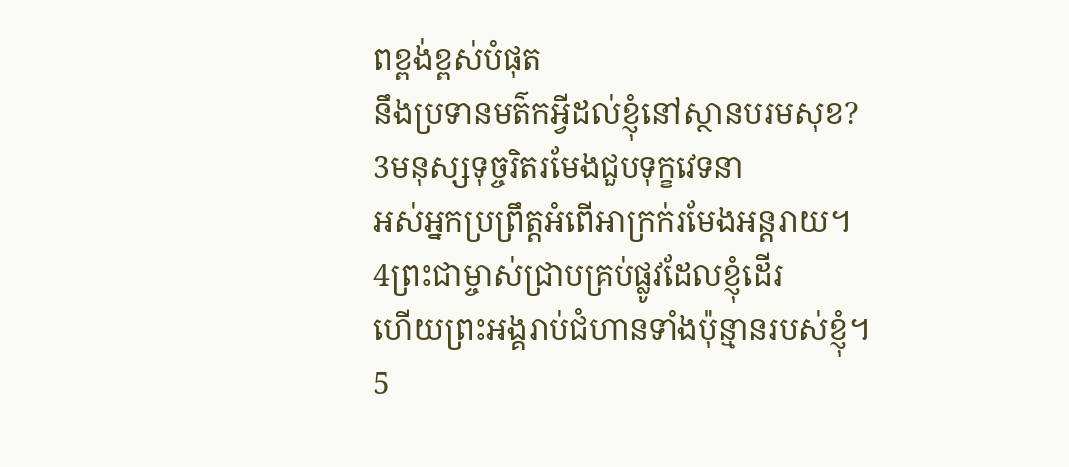ពខ្ពង់ខ្ពស់បំផុត
នឹងប្រទានមត៌កអ្វីដល់ខ្ញុំនៅស្ថានបរមសុខ?
3មនុស្សទុច្ចរិតរមែងជួបទុក្ខវេទនា
អស់អ្នកប្រព្រឹត្តអំពើអាក្រក់រមែងអន្តរាយ។
4ព្រះជាម្ចាស់ជ្រាបគ្រប់ផ្លូវដែលខ្ញុំដើរ
ហើយព្រះអង្គរាប់ជំហានទាំងប៉ុន្មានរបស់ខ្ញុំ។
5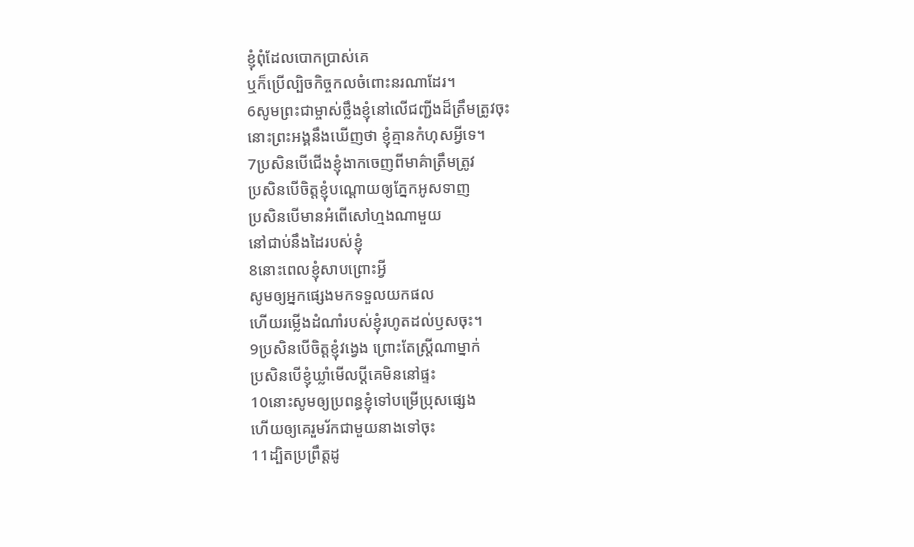ខ្ញុំពុំដែលបោកប្រាស់គេ
ឬក៏ប្រើល្បិចកិច្ចកលចំពោះនរណាដែរ។
6សូមព្រះជាម្ចាស់ថ្លឹងខ្ញុំនៅលើជញ្ជីងដ៏ត្រឹមត្រូវចុះ
នោះព្រះអង្គនឹងឃើញថា ខ្ញុំគ្មានកំហុសអ្វីទេ។
7ប្រសិនបើជើងខ្ញុំងាកចេញពីមាគ៌ាត្រឹមត្រូវ
ប្រសិនបើចិត្តខ្ញុំបណ្ដោយឲ្យភ្នែកអូសទាញ
ប្រសិនបើមានអំពើសៅហ្មងណាមួយ
នៅជាប់នឹងដៃរបស់ខ្ញុំ
8នោះពេលខ្ញុំសាបព្រោះអ្វី
សូមឲ្យអ្នកផ្សេងមកទទួលយកផល
ហើយរម្លើងដំណាំរបស់ខ្ញុំរហូតដល់ឫសចុះ។
9ប្រសិនបើចិត្តខ្ញុំវង្វេង ព្រោះតែស្ត្រីណាម្នាក់
ប្រសិនបើខ្ញុំឃ្លាំមើលប្ដីគេមិននៅផ្ទះ
10នោះសូមឲ្យប្រពន្ធខ្ញុំទៅបម្រើប្រុសផ្សេង
ហើយឲ្យគេរួមរ័កជាមួយនាងទៅចុះ
11ដ្បិតប្រព្រឹត្តដូ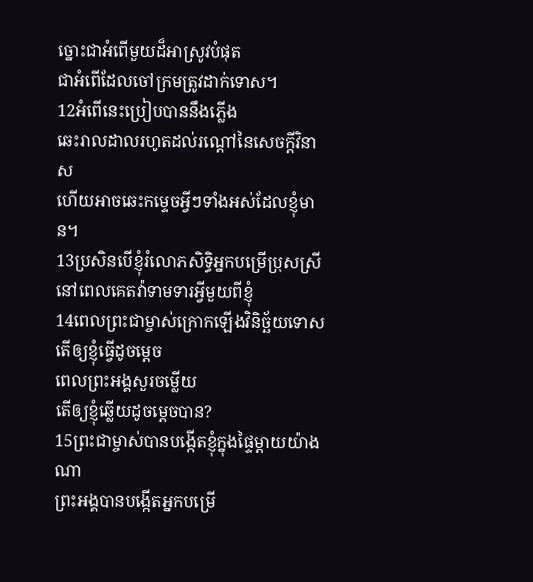ច្នោះជាអំពើមួយដ៏អាស្រូវបំផុត
ជាអំពើដែលចៅក្រមត្រូវដាក់ទោស។
12អំពើនេះប្រៀបបាននឹងភ្លើង
ឆេះរាលដាលរហូតដល់រណ្ដៅនៃសេចក្ដីវិនាស
ហើយអាចឆេះកម្ទេចអ្វីៗទាំងអស់ដែលខ្ញុំមាន។
13ប្រសិនបើខ្ញុំរំលោភសិទ្ធិអ្នកបម្រើប្រុសស្រី
នៅពេលគេតវ៉ាទាមទារអ្វីមួយពីខ្ញុំ
14ពេលព្រះជាម្ចាស់ក្រោកឡើងវិនិច្ឆ័យទោស
តើឲ្យខ្ញុំធ្វើដូចម្ដេច
ពេលព្រះអង្គសួរចម្លើយ
តើឲ្យខ្ញុំឆ្លើយដូចម្ដេចបាន?
15ព្រះជាម្ចាស់បានបង្កើតខ្ញុំក្នុងផ្ទៃម្ដាយយ៉ាងណា
ព្រះអង្គបានបង្កើតអ្នកបម្រើ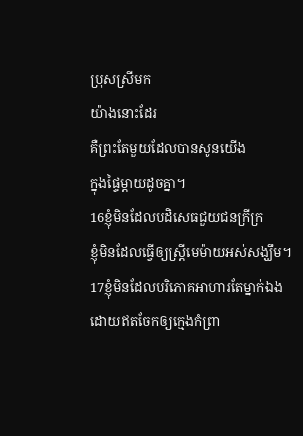ប្រុសស្រីមក
យ៉ាងនោះដែរ
គឺព្រះតែមួយដែលបានសូនយើង
ក្នុងផ្ទៃម្ដាយដូចគ្នា។
16ខ្ញុំមិនដែលបដិសេធជួយជនក្រីក្រ
ខ្ញុំមិនដែលធ្វើឲ្យស្ត្រីមេម៉ាយអស់សង្ឃឹម។
17ខ្ញុំមិនដែលបរិភោគអាហារតែម្នាក់ឯង
ដោយឥតចែកឲ្យក្មេងកំព្រា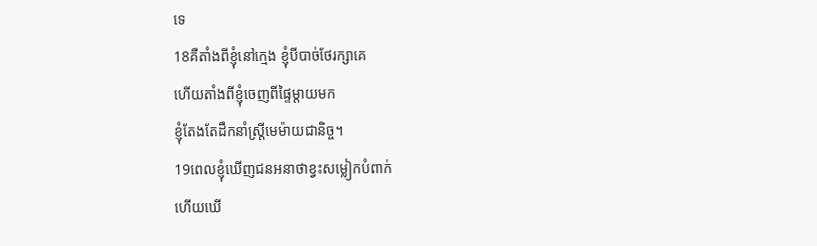ទេ
18គឺតាំងពីខ្ញុំនៅក្មេង ខ្ញុំបីបាច់ថែរក្សាគេ
ហើយតាំងពីខ្ញុំចេញពីផ្ទៃម្ដាយមក
ខ្ញុំតែងតែដឹកនាំស្ត្រីមេម៉ាយជានិច្ច។
19ពេលខ្ញុំឃើញជនអនាថាខ្វះសម្លៀកបំពាក់
ហើយឃើ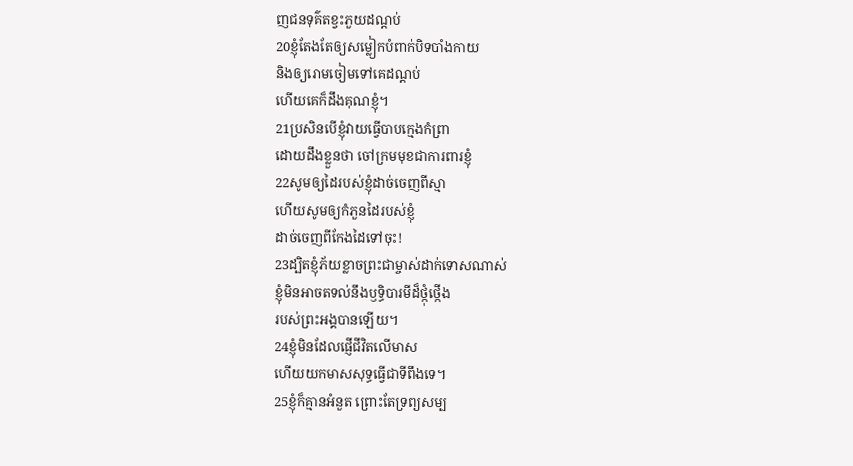ញជនទុគ៌តខ្វះភួយដណ្ដប់
20ខ្ញុំតែងតែឲ្យសម្លៀកបំពាក់បិទបាំងកាយ
និងឲ្យរោមចៀមទៅគេដណ្ដប់
ហើយគេក៏ដឹងគុណខ្ញុំ។
21ប្រសិនបើខ្ញុំវាយធ្វើបាបក្មេងកំព្រា
ដោយដឹងខ្លួនថា ចៅក្រមមុខជាការពារខ្ញុំ
22សូមឲ្យដៃរបស់ខ្ញុំដាច់ចេញពីស្មា
ហើយសូមឲ្យកំភួនដៃរបស់ខ្ញុំ
ដាច់ចេញពីកែងដៃទៅចុះ!
23ដ្បិតខ្ញុំភ័យខ្លាចព្រះជាម្ចាស់ដាក់ទោសណាស់
ខ្ញុំមិនអាចតទល់នឹងឫទ្ធិបារមីដ៏ថ្កុំថ្កើង
របស់ព្រះអង្គបានឡើយ។
24ខ្ញុំមិនដែលផ្ញើជីវិតលើមាស
ហើយយកមាសសុទ្ធធ្វើជាទីពឹងទេ។
25ខ្ញុំក៏គ្មានអំនួត ព្រោះតែទ្រព្យសម្ប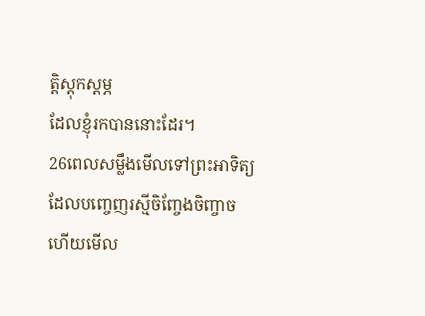ត្តិស្ដុកស្ដម្ភ
ដែលខ្ញុំរកបាននោះដែរ។
26ពេលសម្លឹងមើលទៅព្រះអាទិត្យ
ដែលបញ្ចេញរស្មីចិញ្ចែងចិញ្ចាច
ហើយមើល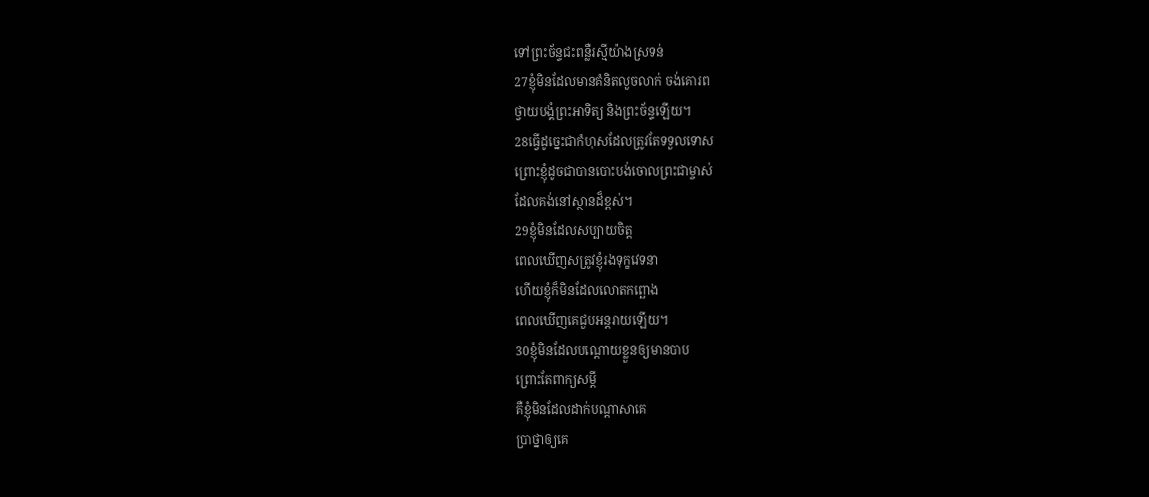ទៅព្រះច័ន្ទជះពន្លឺរស្មីយ៉ាងស្រទន់
27ខ្ញុំមិនដែលមានគំនិតលួចលាក់ ចង់គោរព
ថ្វាយបង្គំព្រះអាទិត្យ និងព្រះច័ន្ទឡើយ។
28ធ្វើដូច្នេះជាកំហុសដែលត្រូវតែទទួលទោស
ព្រោះខ្ញុំដូចជាបានបោះបង់ចោលព្រះជាម្ចាស់
ដែលគង់នៅស្ថានដ៏ខ្ពស់។
29ខ្ញុំមិនដែលសប្បាយចិត្ត
ពេលឃើញសត្រូវខ្ញុំរងទុក្ខវេទនា
ហើយខ្ញុំក៏មិនដែលលោតកព្ឆោង
ពេលឃើញគេជួបអន្តរាយឡើយ។
30ខ្ញុំមិនដែលបណ្ដោយខ្លួនឲ្យមានបាប
ព្រោះតែពាក្យសម្ដី
គឺខ្ញុំមិនដែលដាក់បណ្ដាសាគេ
ប្រាថ្នាឲ្យគេ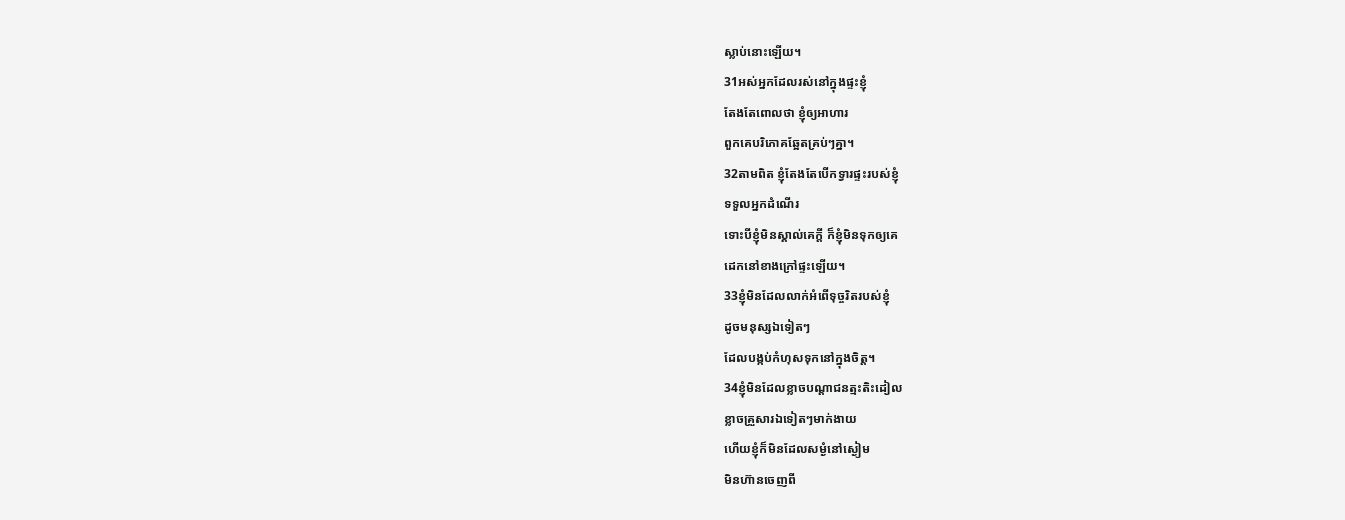ស្លាប់នោះឡើយ។
31អស់អ្នកដែលរស់នៅក្នុងផ្ទះខ្ញុំ
តែងតែពោលថា ខ្ញុំឲ្យអាហារ
ពួកគេបរិភោគឆ្អែតគ្រប់ៗគ្នា។
32តាមពិត ខ្ញុំតែងតែបើកទ្វារផ្ទះរបស់ខ្ញុំ
ទទួលអ្នកដំណើរ
ទោះបីខ្ញុំមិនស្គាល់គេក្ដី ក៏ខ្ញុំមិនទុកឲ្យគេ
ដេកនៅខាងក្រៅផ្ទះឡើយ។
33ខ្ញុំមិនដែលលាក់អំពើទុច្ចរិតរបស់ខ្ញុំ
ដូចមនុស្សឯទៀតៗ
ដែលបង្កប់កំហុសទុកនៅក្នុងចិត្ត។
34ខ្ញុំមិនដែលខ្លាចបណ្ដាជនត្មះតិះដៀល
ខ្លាចគ្រួសារឯទៀតៗមាក់ងាយ
ហើយខ្ញុំក៏មិនដែលសម្ងំនៅស្ងៀម
មិនហ៊ានចេញពី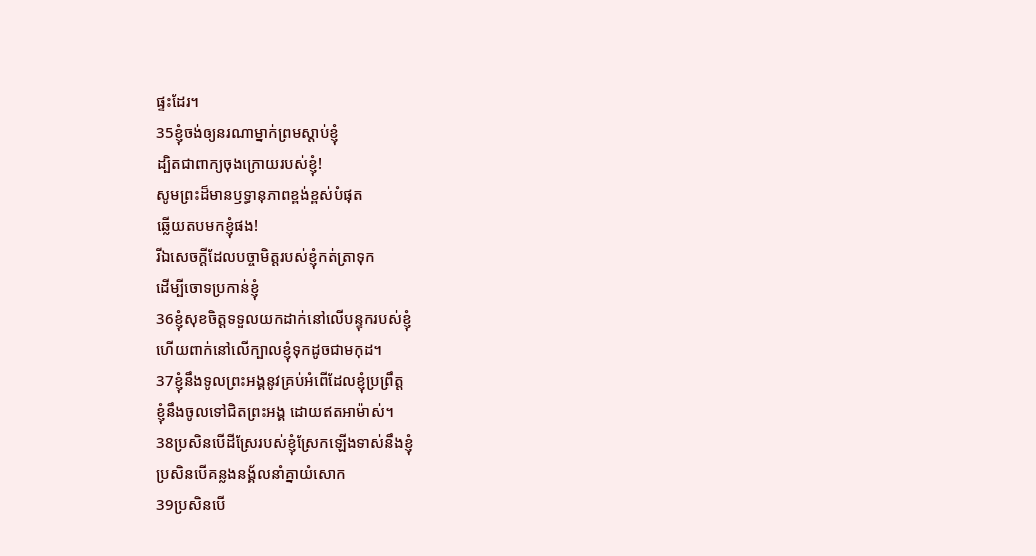ផ្ទះដែរ។
35ខ្ញុំចង់ឲ្យនរណាម្នាក់ព្រមស្ដាប់ខ្ញុំ
ដ្បិតជាពាក្យចុងក្រោយរបស់ខ្ញុំ!
សូមព្រះដ៏មានឫទ្ធានុភាពខ្ពង់ខ្ពស់បំផុត
ឆ្លើយតបមកខ្ញុំផង!
រីឯសេចក្ដីដែលបច្ចាមិត្តរបស់ខ្ញុំកត់ត្រាទុក
ដើម្បីចោទប្រកាន់ខ្ញុំ
36ខ្ញុំសុខចិត្តទទួលយកដាក់នៅលើបន្ទុករបស់ខ្ញុំ
ហើយពាក់នៅលើក្បាលខ្ញុំទុកដូចជាមកុដ។
37ខ្ញុំនឹងទូលព្រះអង្គនូវគ្រប់អំពើដែលខ្ញុំប្រព្រឹត្ត
ខ្ញុំនឹងចូលទៅជិតព្រះអង្គ ដោយឥតអាម៉ាស់។
38ប្រសិនបើដីស្រែរបស់ខ្ញុំស្រែកឡើងទាស់នឹងខ្ញុំ
ប្រសិនបើគន្លងនង្គ័លនាំគ្នាយំសោក
39ប្រសិនបើ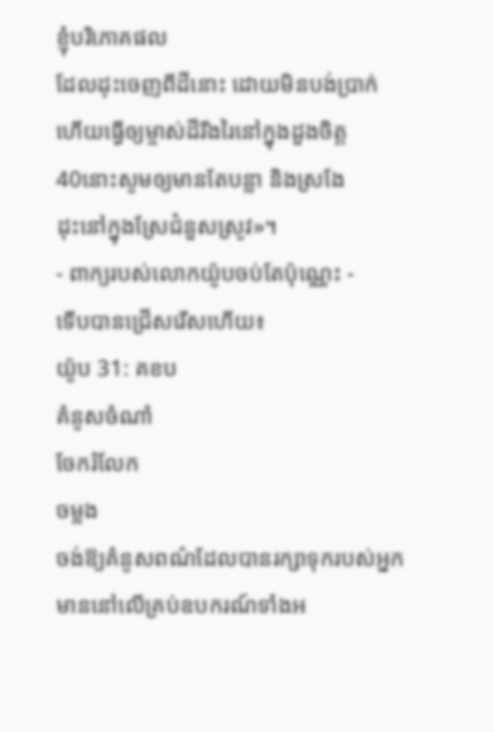ខ្ញុំបរិភោគផល
ដែលដុះចេញពីដីនោះ ដោយមិនបង់ប្រាក់
ហើយធ្វើឲ្យម្ចាស់ដីរីងរៃនៅក្នុងដួងចិត្ត
40នោះសូមឲ្យមានតែបន្លា និងស្រងែ
ដុះនៅក្នុងស្រែជំនួសស្រូវ»។
- ពាក្យរបស់លោកយ៉ូបចប់តែប៉ុណ្ណេះ -
ទើបបានជ្រើសរើសហើយ៖
យ៉ូប 31: គខប
គំនូសចំណាំ
ចែករំលែក
ចម្លង
ចង់ឱ្យគំនូសពណ៌ដែលបានរក្សាទុករបស់អ្នក មាននៅលើគ្រប់ឧបករណ៍ទាំងអ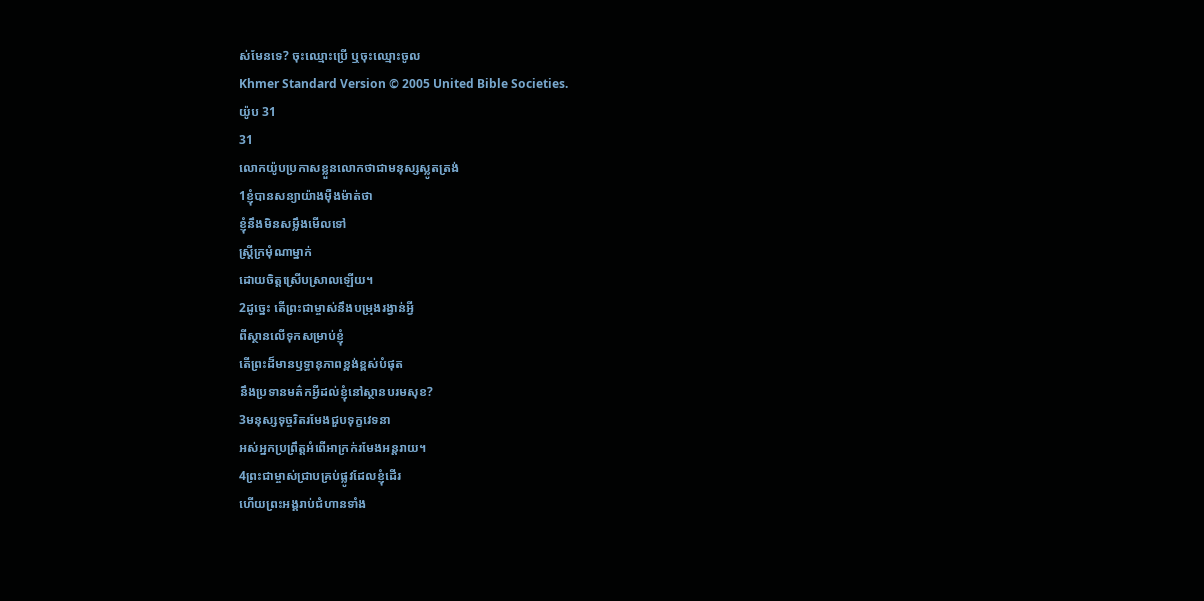ស់មែនទេ? ចុះឈ្មោះប្រើ ឬចុះឈ្មោះចូល
Khmer Standard Version © 2005 United Bible Societies.
យ៉ូប 31
31
លោកយ៉ូបប្រកាសខ្លួនលោកថាជាមនុស្សស្លូតត្រង់
1ខ្ញុំបានសន្យាយ៉ាងម៉ឺងម៉ាត់ថា
ខ្ញុំនឹងមិនសម្លឹងមើលទៅ
ស្ត្រីក្រមុំណាម្នាក់
ដោយចិត្តស្រើបស្រាលឡើយ។
2ដូច្នេះ តើព្រះជាម្ចាស់នឹងបម្រុងរង្វាន់អ្វី
ពីស្ថានលើទុកសម្រាប់ខ្ញុំ
តើព្រះដ៏មានឫទ្ធានុភាពខ្ពង់ខ្ពស់បំផុត
នឹងប្រទានមត៌កអ្វីដល់ខ្ញុំនៅស្ថានបរមសុខ?
3មនុស្សទុច្ចរិតរមែងជួបទុក្ខវេទនា
អស់អ្នកប្រព្រឹត្តអំពើអាក្រក់រមែងអន្តរាយ។
4ព្រះជាម្ចាស់ជ្រាបគ្រប់ផ្លូវដែលខ្ញុំដើរ
ហើយព្រះអង្គរាប់ជំហានទាំង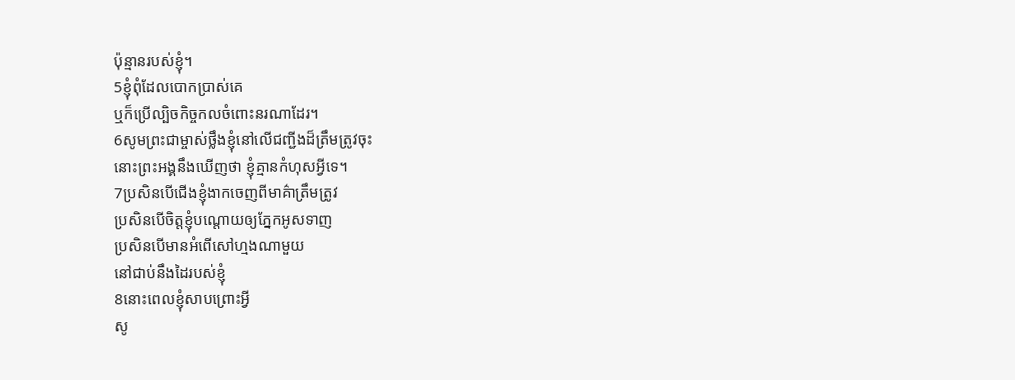ប៉ុន្មានរបស់ខ្ញុំ។
5ខ្ញុំពុំដែលបោកប្រាស់គេ
ឬក៏ប្រើល្បិចកិច្ចកលចំពោះនរណាដែរ។
6សូមព្រះជាម្ចាស់ថ្លឹងខ្ញុំនៅលើជញ្ជីងដ៏ត្រឹមត្រូវចុះ
នោះព្រះអង្គនឹងឃើញថា ខ្ញុំគ្មានកំហុសអ្វីទេ។
7ប្រសិនបើជើងខ្ញុំងាកចេញពីមាគ៌ាត្រឹមត្រូវ
ប្រសិនបើចិត្តខ្ញុំបណ្ដោយឲ្យភ្នែកអូសទាញ
ប្រសិនបើមានអំពើសៅហ្មងណាមួយ
នៅជាប់នឹងដៃរបស់ខ្ញុំ
8នោះពេលខ្ញុំសាបព្រោះអ្វី
សូ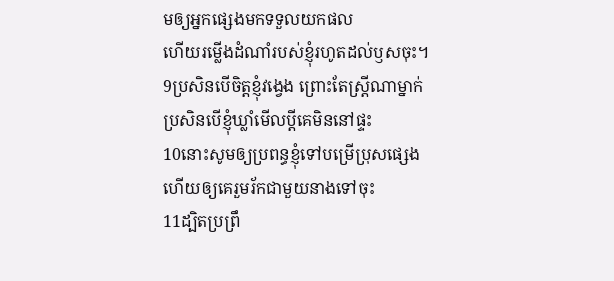មឲ្យអ្នកផ្សេងមកទទួលយកផល
ហើយរម្លើងដំណាំរបស់ខ្ញុំរហូតដល់ឫសចុះ។
9ប្រសិនបើចិត្តខ្ញុំវង្វេង ព្រោះតែស្ត្រីណាម្នាក់
ប្រសិនបើខ្ញុំឃ្លាំមើលប្ដីគេមិននៅផ្ទះ
10នោះសូមឲ្យប្រពន្ធខ្ញុំទៅបម្រើប្រុសផ្សេង
ហើយឲ្យគេរួមរ័កជាមួយនាងទៅចុះ
11ដ្បិតប្រព្រឹ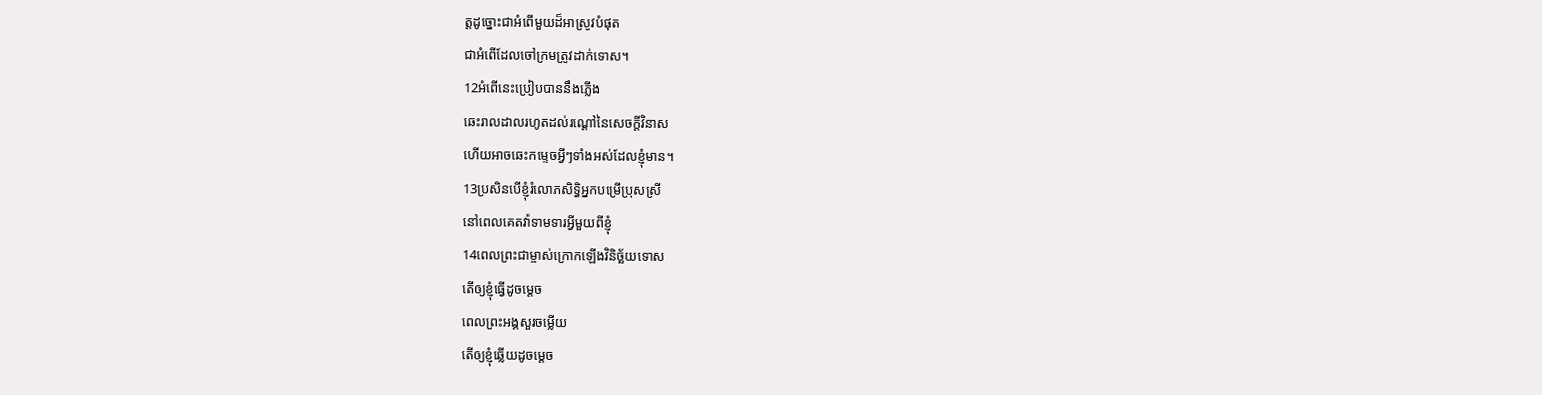ត្តដូច្នោះជាអំពើមួយដ៏អាស្រូវបំផុត
ជាអំពើដែលចៅក្រមត្រូវដាក់ទោស។
12អំពើនេះប្រៀបបាននឹងភ្លើង
ឆេះរាលដាលរហូតដល់រណ្ដៅនៃសេចក្ដីវិនាស
ហើយអាចឆេះកម្ទេចអ្វីៗទាំងអស់ដែលខ្ញុំមាន។
13ប្រសិនបើខ្ញុំរំលោភសិទ្ធិអ្នកបម្រើប្រុសស្រី
នៅពេលគេតវ៉ាទាមទារអ្វីមួយពីខ្ញុំ
14ពេលព្រះជាម្ចាស់ក្រោកឡើងវិនិច្ឆ័យទោស
តើឲ្យខ្ញុំធ្វើដូចម្ដេច
ពេលព្រះអង្គសួរចម្លើយ
តើឲ្យខ្ញុំឆ្លើយដូចម្ដេច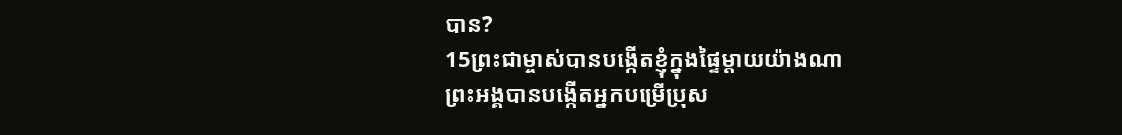បាន?
15ព្រះជាម្ចាស់បានបង្កើតខ្ញុំក្នុងផ្ទៃម្ដាយយ៉ាងណា
ព្រះអង្គបានបង្កើតអ្នកបម្រើប្រុស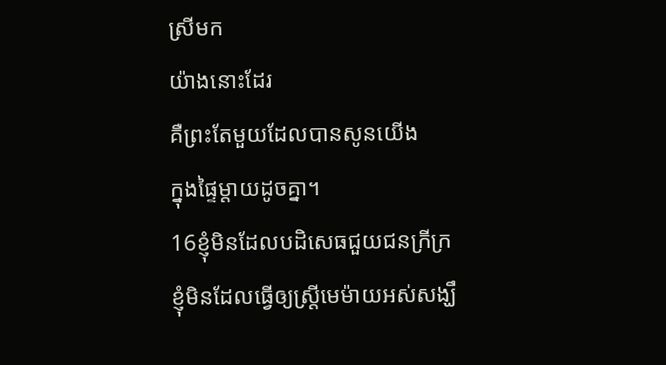ស្រីមក
យ៉ាងនោះដែរ
គឺព្រះតែមួយដែលបានសូនយើង
ក្នុងផ្ទៃម្ដាយដូចគ្នា។
16ខ្ញុំមិនដែលបដិសេធជួយជនក្រីក្រ
ខ្ញុំមិនដែលធ្វើឲ្យស្ត្រីមេម៉ាយអស់សង្ឃឹ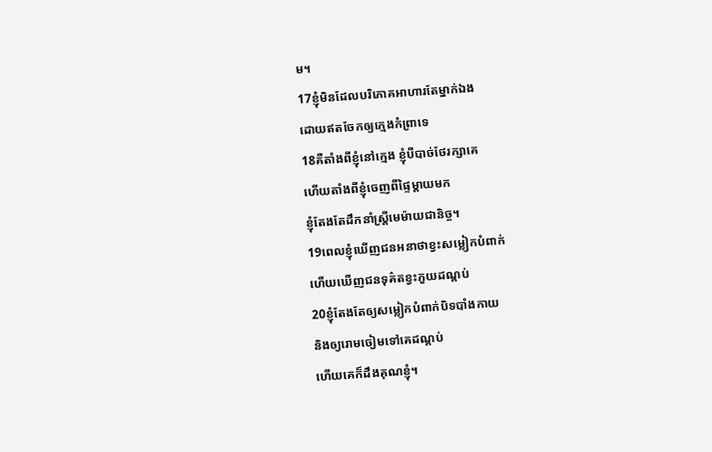ម។
17ខ្ញុំមិនដែលបរិភោគអាហារតែម្នាក់ឯង
ដោយឥតចែកឲ្យក្មេងកំព្រាទេ
18គឺតាំងពីខ្ញុំនៅក្មេង ខ្ញុំបីបាច់ថែរក្សាគេ
ហើយតាំងពីខ្ញុំចេញពីផ្ទៃម្ដាយមក
ខ្ញុំតែងតែដឹកនាំស្ត្រីមេម៉ាយជានិច្ច។
19ពេលខ្ញុំឃើញជនអនាថាខ្វះសម្លៀកបំពាក់
ហើយឃើញជនទុគ៌តខ្វះភួយដណ្ដប់
20ខ្ញុំតែងតែឲ្យសម្លៀកបំពាក់បិទបាំងកាយ
និងឲ្យរោមចៀមទៅគេដណ្ដប់
ហើយគេក៏ដឹងគុណខ្ញុំ។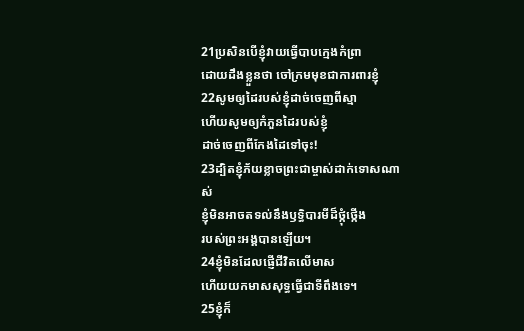21ប្រសិនបើខ្ញុំវាយធ្វើបាបក្មេងកំព្រា
ដោយដឹងខ្លួនថា ចៅក្រមមុខជាការពារខ្ញុំ
22សូមឲ្យដៃរបស់ខ្ញុំដាច់ចេញពីស្មា
ហើយសូមឲ្យកំភួនដៃរបស់ខ្ញុំ
ដាច់ចេញពីកែងដៃទៅចុះ!
23ដ្បិតខ្ញុំភ័យខ្លាចព្រះជាម្ចាស់ដាក់ទោសណាស់
ខ្ញុំមិនអាចតទល់នឹងឫទ្ធិបារមីដ៏ថ្កុំថ្កើង
របស់ព្រះអង្គបានឡើយ។
24ខ្ញុំមិនដែលផ្ញើជីវិតលើមាស
ហើយយកមាសសុទ្ធធ្វើជាទីពឹងទេ។
25ខ្ញុំក៏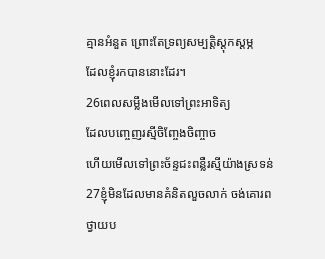គ្មានអំនួត ព្រោះតែទ្រព្យសម្បត្តិស្ដុកស្ដម្ភ
ដែលខ្ញុំរកបាននោះដែរ។
26ពេលសម្លឹងមើលទៅព្រះអាទិត្យ
ដែលបញ្ចេញរស្មីចិញ្ចែងចិញ្ចាច
ហើយមើលទៅព្រះច័ន្ទជះពន្លឺរស្មីយ៉ាងស្រទន់
27ខ្ញុំមិនដែលមានគំនិតលួចលាក់ ចង់គោរព
ថ្វាយប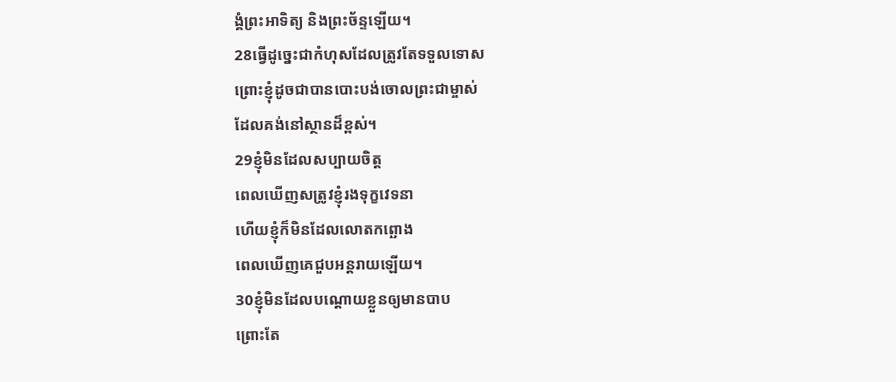ង្គំព្រះអាទិត្យ និងព្រះច័ន្ទឡើយ។
28ធ្វើដូច្នេះជាកំហុសដែលត្រូវតែទទួលទោស
ព្រោះខ្ញុំដូចជាបានបោះបង់ចោលព្រះជាម្ចាស់
ដែលគង់នៅស្ថានដ៏ខ្ពស់។
29ខ្ញុំមិនដែលសប្បាយចិត្ត
ពេលឃើញសត្រូវខ្ញុំរងទុក្ខវេទនា
ហើយខ្ញុំក៏មិនដែលលោតកព្ឆោង
ពេលឃើញគេជួបអន្តរាយឡើយ។
30ខ្ញុំមិនដែលបណ្ដោយខ្លួនឲ្យមានបាប
ព្រោះតែ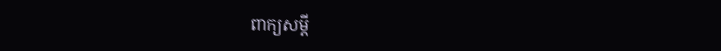ពាក្យសម្ដី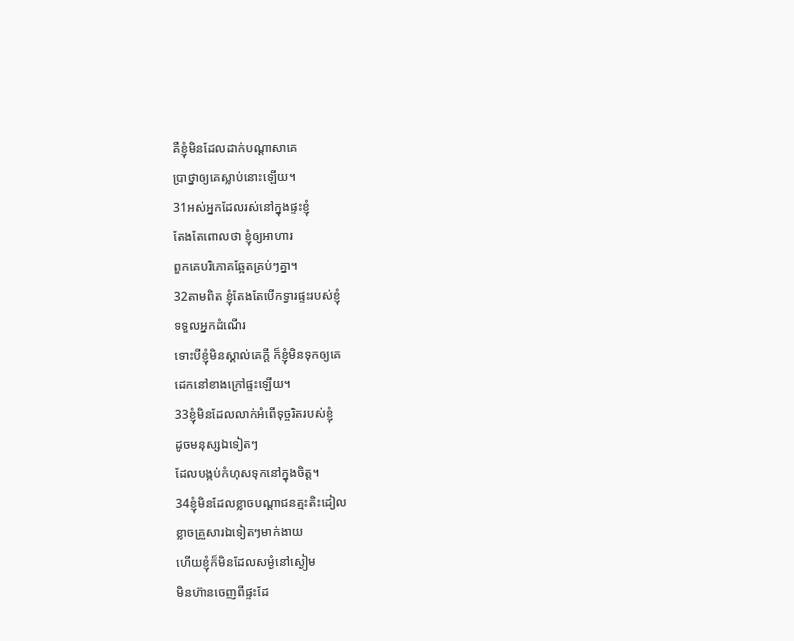គឺខ្ញុំមិនដែលដាក់បណ្ដាសាគេ
ប្រាថ្នាឲ្យគេស្លាប់នោះឡើយ។
31អស់អ្នកដែលរស់នៅក្នុងផ្ទះខ្ញុំ
តែងតែពោលថា ខ្ញុំឲ្យអាហារ
ពួកគេបរិភោគឆ្អែតគ្រប់ៗគ្នា។
32តាមពិត ខ្ញុំតែងតែបើកទ្វារផ្ទះរបស់ខ្ញុំ
ទទួលអ្នកដំណើរ
ទោះបីខ្ញុំមិនស្គាល់គេក្ដី ក៏ខ្ញុំមិនទុកឲ្យគេ
ដេកនៅខាងក្រៅផ្ទះឡើយ។
33ខ្ញុំមិនដែលលាក់អំពើទុច្ចរិតរបស់ខ្ញុំ
ដូចមនុស្សឯទៀតៗ
ដែលបង្កប់កំហុសទុកនៅក្នុងចិត្ត។
34ខ្ញុំមិនដែលខ្លាចបណ្ដាជនត្មះតិះដៀល
ខ្លាចគ្រួសារឯទៀតៗមាក់ងាយ
ហើយខ្ញុំក៏មិនដែលសម្ងំនៅស្ងៀម
មិនហ៊ានចេញពីផ្ទះដែ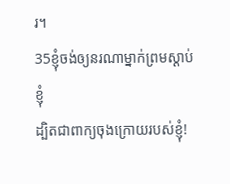រ។
35ខ្ញុំចង់ឲ្យនរណាម្នាក់ព្រមស្ដាប់ខ្ញុំ
ដ្បិតជាពាក្យចុងក្រោយរបស់ខ្ញុំ!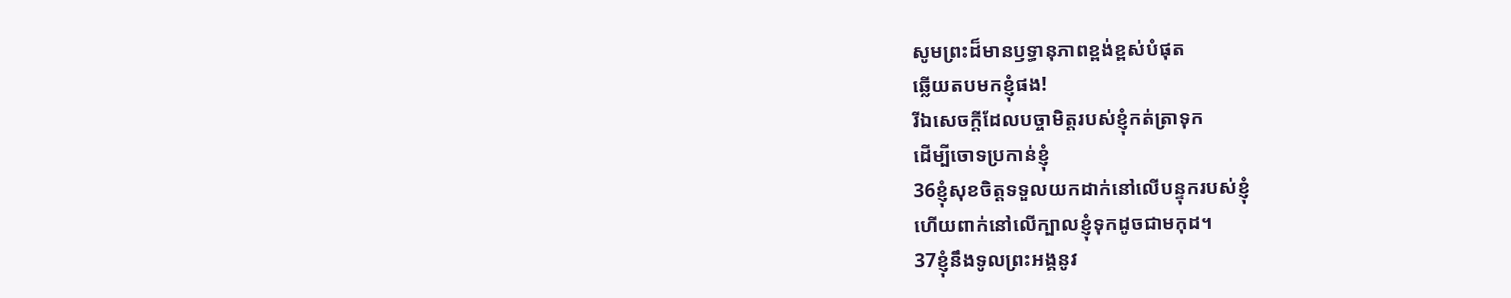សូមព្រះដ៏មានឫទ្ធានុភាពខ្ពង់ខ្ពស់បំផុត
ឆ្លើយតបមកខ្ញុំផង!
រីឯសេចក្ដីដែលបច្ចាមិត្តរបស់ខ្ញុំកត់ត្រាទុក
ដើម្បីចោទប្រកាន់ខ្ញុំ
36ខ្ញុំសុខចិត្តទទួលយកដាក់នៅលើបន្ទុករបស់ខ្ញុំ
ហើយពាក់នៅលើក្បាលខ្ញុំទុកដូចជាមកុដ។
37ខ្ញុំនឹងទូលព្រះអង្គនូវ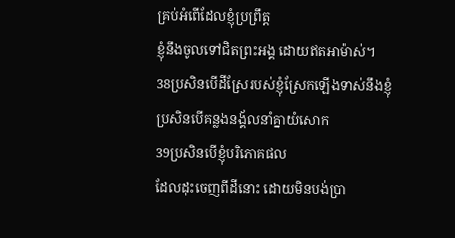គ្រប់អំពើដែលខ្ញុំប្រព្រឹត្ត
ខ្ញុំនឹងចូលទៅជិតព្រះអង្គ ដោយឥតអាម៉ាស់។
38ប្រសិនបើដីស្រែរបស់ខ្ញុំស្រែកឡើងទាស់នឹងខ្ញុំ
ប្រសិនបើគន្លងនង្គ័លនាំគ្នាយំសោក
39ប្រសិនបើខ្ញុំបរិភោគផល
ដែលដុះចេញពីដីនោះ ដោយមិនបង់ប្រា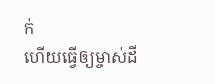ក់
ហើយធ្វើឲ្យម្ចាស់ដី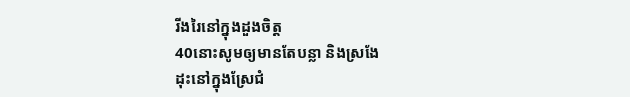រីងរៃនៅក្នុងដួងចិត្ត
40នោះសូមឲ្យមានតែបន្លា និងស្រងែ
ដុះនៅក្នុងស្រែជំ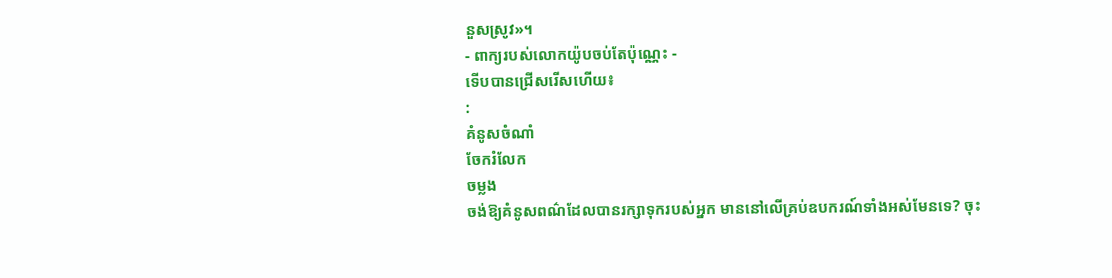នួសស្រូវ»។
- ពាក្យរបស់លោកយ៉ូបចប់តែប៉ុណ្ណេះ -
ទើបបានជ្រើសរើសហើយ៖
:
គំនូសចំណាំ
ចែករំលែក
ចម្លង
ចង់ឱ្យគំនូសពណ៌ដែលបានរក្សាទុករបស់អ្នក មាននៅលើគ្រប់ឧបករណ៍ទាំងអស់មែនទេ? ចុះ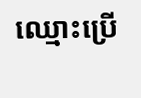ឈ្មោះប្រើ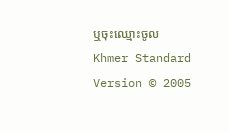ឬចុះឈ្មោះចូល
Khmer Standard Version © 2005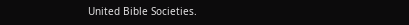United Bible Societies.